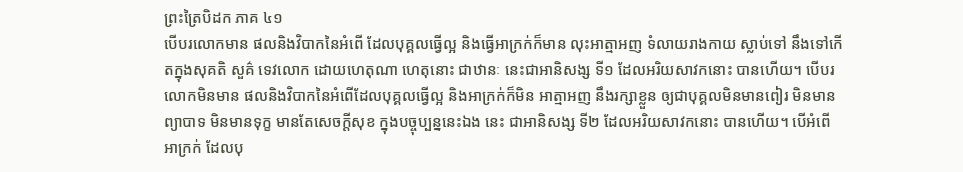ព្រះត្រៃបិដក ភាគ ៤១
បើបរលោកមាន ផលនិងវិបាកនៃអំពើ ដែលបុគ្គលធ្វើល្អ និងធ្វើអាក្រក់ក៏មាន លុះអាត្មាអញ ទំលាយរាងកាយ ស្លាប់ទៅ នឹងទៅកើតក្នុងសុគតិ សួគ៌ ទេវលោក ដោយហេតុណា ហេតុនោះ ជាឋានៈ នេះជាអានិសង្ស ទី១ ដែលអរិយសាវកនោះ បានហើយ។ បើបរលោកមិនមាន ផលនិងវិបាកនៃអំពើដែលបុគ្គលធ្វើល្អ និងអាក្រក់ក៏មិន អាត្មាអញ នឹងរក្សាខ្លួន ឲ្យជាបុគ្គលមិនមានពៀរ មិនមានព្យាបាទ មិនមានទុក្ខ មានតែសេចក្ដីសុខ ក្នុងបច្ចុប្បន្ននេះឯង នេះ ជាអានិសង្ស ទី២ ដែលអរិយសាវកនោះ បានហើយ។ បើអំពើអាក្រក់ ដែលបុ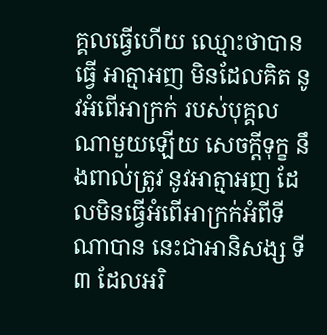គ្គលធ្វើហើយ ឈ្មោះថាបានធ្វើ អាត្មាអញ មិនដែលគិត នូវអំពើអាក្រក់ របស់បុគ្គលណាមួយឡើយ សេចក្ដីទុក្ខ នឹងពាល់ត្រូវ នូវអាត្មាអញ ដែលមិនធ្វើអំពើអាក្រក់អំពីទីណាបាន នេះជាអានិសង្ស ទី៣ ដែលអរិ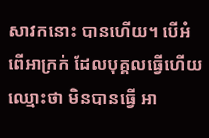សាវកនោះ បានហើយ។ បើអំពើអាក្រក់ ដែលបុគ្គលធ្វើហើយ ឈ្មោះថា មិនបានធ្វើ អា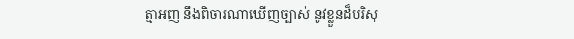ត្មាអញ នឹងពិចារណាឃើញច្បាស់ នូវខ្លួនដ៏បរិសុ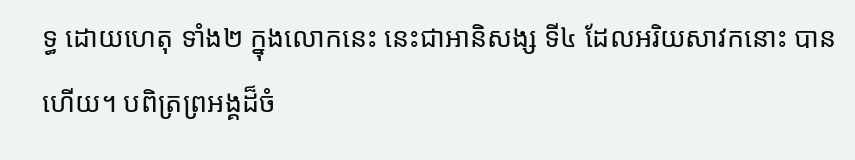ទ្ធ ដោយហេតុ ទាំង២ ក្នុងលោកនេះ នេះជាអានិសង្ស ទី៤ ដែលអរិយសាវកនោះ បានហើយ។ បពិត្រព្រអង្គដ៏ចំ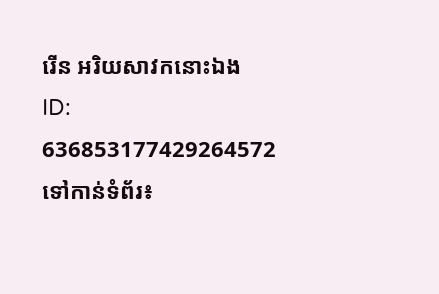រើន អរិយសាវកនោះឯង
ID: 636853177429264572
ទៅកាន់ទំព័រ៖